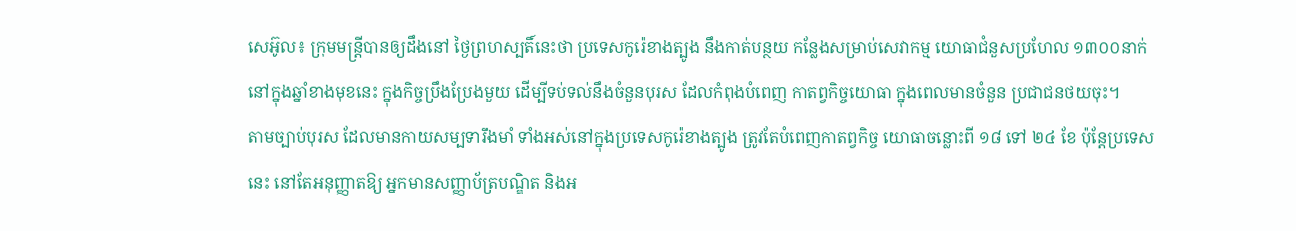សេអ៊ូល៖ ក្រុមមន្ត្រីបានឲ្យដឹងនៅ ថ្ងៃព្រហស្បតិ៍នេះថា ប្រទេសកូរ៉េខាងត្បូង នឹងកាត់បន្ថយ កន្លែងសម្រាប់សេវាកម្ម យោធាជំនួសប្រហែល ១៣០០នាក់ នៅក្នុងឆ្នាំខាងមុខនេះ ក្នុងកិច្ចប្រឹងប្រែងមួយ ដើម្បីទប់ទល់នឹងចំនួនបុរស ដែលកំពុងបំពេញ កាតព្វកិច្ចយោធា ក្នុងពេលមានចំនួន ប្រជាជនថយចុះ។
តាមច្បាប់បុរស ដែលមានកាយសម្បទារឹងមាំ ទាំងអស់នៅក្នុងប្រទេសកូរ៉េខាងត្បូង ត្រូវតែបំពេញកាតព្វកិច្ច យោធាចន្លោះពី ១៨ ទៅ ២៤ ខែ ប៉ុន្តែប្រទេសនេះ នៅតែអនុញ្ញាតឱ្យ អ្នកមានសញ្ញាប័ត្របណ្ឌិត និងអ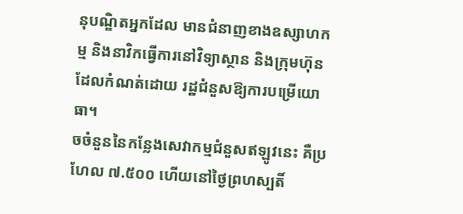នុបណ្ឌិតអ្នកដែល មានជំនាញខាងឧស្សាហកម្ម និងនាវិកធ្វើការនៅវិទ្យាស្ថាន និងក្រុមហ៊ុន ដែលកំណត់ដោយ រដ្ឋជំនួសឱ្យការបម្រើយោធា។
ចចំនួននៃកន្លែងសេវាកម្មជំនួសឥឡូវនេះ គឺប្រហែល ៧.៥០០ ហេីយនៅថ្ងៃព្រហស្បតិ៍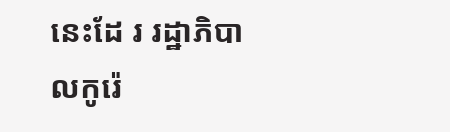នេះដែ រ រដ្ឋាភិបាលកូរ៉េ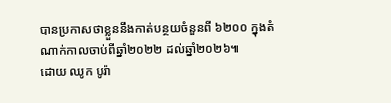បានប្រកាសថាខ្លួននឹងកាត់បន្ថយចំនួនពី ៦២០០ ក្នុងតំណាក់កាលចាប់ពីឆ្នាំ២០២២ ដល់ឆ្នាំ២០២៦៕
ដោយ ឈូក បូរ៉ា